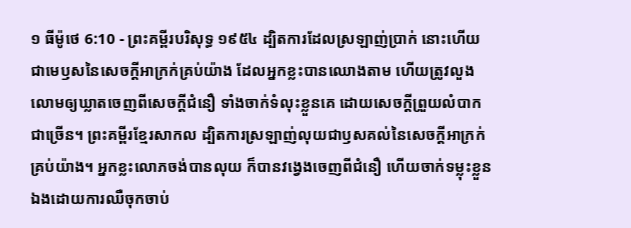១ ធីម៉ូថេ 6:10 - ព្រះគម្ពីរបរិសុទ្ធ ១៩៥៤ ដ្បិតការដែលស្រឡាញ់ប្រាក់ នោះហើយជាមេឫសនៃសេចក្ដីអាក្រក់គ្រប់យ៉ាង ដែលអ្នកខ្លះបានឈោងតាម ហើយត្រូវលួងលោមឲ្យឃ្លាតចេញពីសេចក្ដីជំនឿ ទាំងចាក់ទំលុះខ្លួនគេ ដោយសេចក្ដីព្រួយលំបាកជាច្រើន។ ព្រះគម្ពីរខ្មែរសាកល ដ្បិតការស្រឡាញ់លុយជាឫសគល់នៃសេចក្ដីអាក្រក់គ្រប់យ៉ាង។ អ្នកខ្លះលោភចង់បានលុយ ក៏បានវង្វេងចេញពីជំនឿ ហើយចាក់ទម្លុះខ្លួនឯងដោយការឈឺចុកចាប់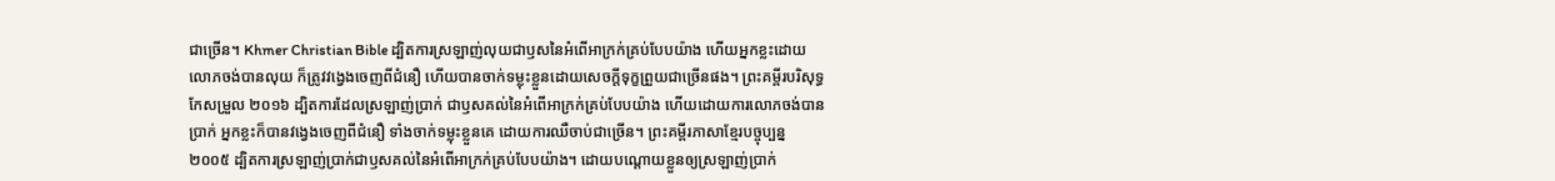ជាច្រើន។ Khmer Christian Bible ដ្បិតការស្រឡាញ់លុយជាឫសនៃអំពើអាក្រក់គ្រប់បែបយ៉ាង ហើយអ្នកខ្លះដោយលោភចង់បានលុយ ក៏ត្រូវវង្វេងចេញពីជំនឿ ហើយបានចាក់ទម្លុះខ្លួនដោយសេចក្ដីទុក្ខព្រួយជាច្រើនផង។ ព្រះគម្ពីរបរិសុទ្ធកែសម្រួល ២០១៦ ដ្បិតការដែលស្រឡាញ់ប្រាក់ ជាឫសគល់នៃអំពើអាក្រក់គ្រប់បែបយ៉ាង ហើយដោយការលោភចង់បានប្រាក់ អ្នកខ្លះក៏បានវង្វេងចេញពីជំនឿ ទាំងចាក់ទម្លុះខ្លួនគេ ដោយការឈឺចាប់ជាច្រើន។ ព្រះគម្ពីរភាសាខ្មែរបច្ចុប្បន្ន ២០០៥ ដ្បិតការស្រឡាញ់ប្រាក់ជាឫសគល់នៃអំពើអាក្រក់គ្រប់បែបយ៉ាង។ ដោយបណ្ដោយខ្លួនឲ្យស្រឡាញ់ប្រាក់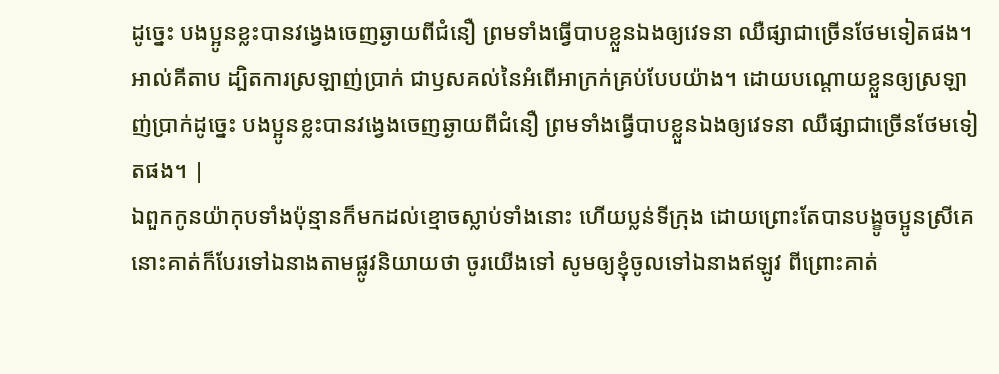ដូច្នេះ បងប្អូនខ្លះបានវង្វេងចេញឆ្ងាយពីជំនឿ ព្រមទាំងធ្វើបាបខ្លួនឯងឲ្យវេទនា ឈឺផ្សាជាច្រើនថែមទៀតផង។ អាល់គីតាប ដ្បិតការស្រឡាញ់ប្រាក់ ជាឫសគល់នៃអំពើអាក្រក់គ្រប់បែបយ៉ាង។ ដោយបណ្ដោយខ្លួនឲ្យស្រឡាញ់ប្រាក់ដូច្នេះ បងប្អូនខ្លះបានវង្វេងចេញឆ្ងាយពីជំនឿ ព្រមទាំងធ្វើបាបខ្លួនឯងឲ្យវេទនា ឈឺផ្សាជាច្រើនថែមទៀតផង។ |
ឯពួកកូនយ៉ាកុបទាំងប៉ុន្មានក៏មកដល់ខ្មោចស្លាប់ទាំងនោះ ហើយប្លន់ទីក្រុង ដោយព្រោះតែបានបង្ខូចប្អូនស្រីគេ
នោះគាត់ក៏បែរទៅឯនាងតាមផ្លូវនិយាយថា ចូរយើងទៅ សូមឲ្យខ្ញុំចូលទៅឯនាងឥឡូវ ពីព្រោះគាត់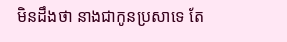មិនដឹងថា នាងជាកូនប្រសាទេ តែ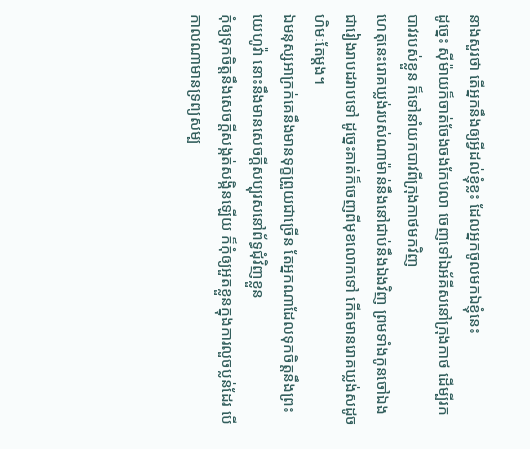នាងសួរថា តើអ្នកនឹងឲ្យអ្វីដល់ខ្ញុំខ្លះ ដែលអ្នកចូលមកឯខ្ញុំនេះ
ដូច្នេះ ស៊ីម៉ាយក៏ចាត់ចែងចងកែបលា ចេញទៅឯអ័គីសនៅក្រុងកាថ ដើម្បីរកបាវរបស់ខ្លួន ក៏ទៅនាំយកបាវពីក្រុងកាថមកវិញ
ហេតុនេះរោគឃ្លង់របស់ណាម៉ាន់នឹងនៅជាប់នឹងឯងវិញ ព្រមទាំងកូនចៅឯងជារៀងរាបដរាបទៅ ដូច្នេះគាត់ក៏ចេញពីមុខលោកទៅ កើតមានរោគឃ្លង់សដូចហិមៈតែម្តង។
ឯមនុស្សអាក្រក់គេនឹងមានទុក្ខព្រួយជាច្រើន តែអ្នកណាដែលទុកចិត្តនឹងព្រះយេហូវ៉ា នោះនឹងមានសេចក្ដីសប្បុរសនៅព័ទ្ធជុំវិញខ្លួន
កុំឲ្យទុកចិត្តនឹងសេចក្ដីសង្កត់សង្កិនឡើយ ក៏កុំឲ្យអួតខ្លួនក្នុងការលួចប្លន់ដែរ បើកាលណាមានទ្រព្យសម្ប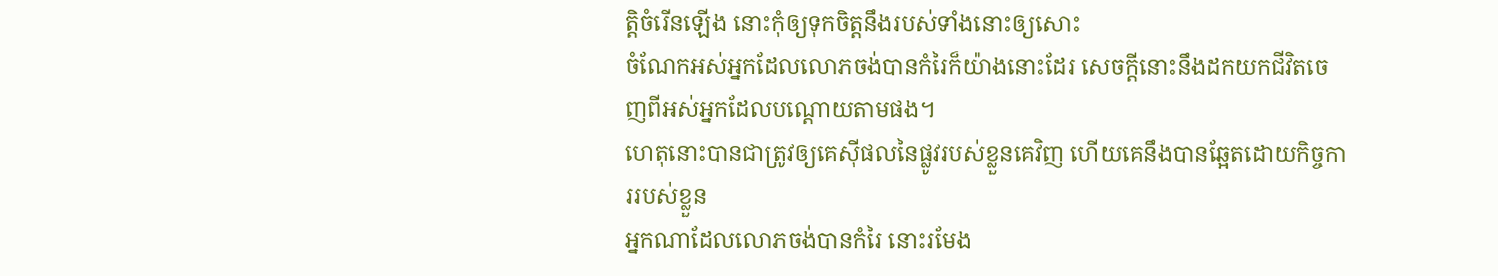ត្តិចំរើនឡើង នោះកុំឲ្យទុកចិត្តនឹងរបស់ទាំងនោះឲ្យសោះ
ចំណែកអស់អ្នកដែលលោភចង់បានកំរៃក៏យ៉ាងនោះដែរ សេចក្ដីនោះនឹងដកយកជីវិតចេញពីអស់អ្នកដែលបណ្តោយតាមផង។
ហេតុនោះបានជាត្រូវឲ្យគេស៊ីផលនៃផ្លូវរបស់ខ្លួនគេវិញ ហើយគេនឹងបានឆ្អែតដោយកិច្ចការរបស់ខ្លួន
អ្នកណាដែលលោភចង់បានកំរៃ នោះរមែង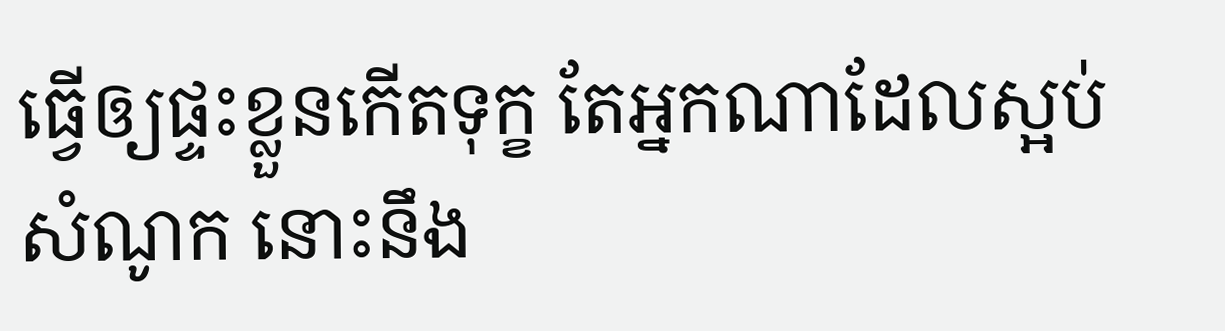ធ្វើឲ្យផ្ទះខ្លួនកើតទុក្ខ តែអ្នកណាដែលស្អប់សំណូក នោះនឹង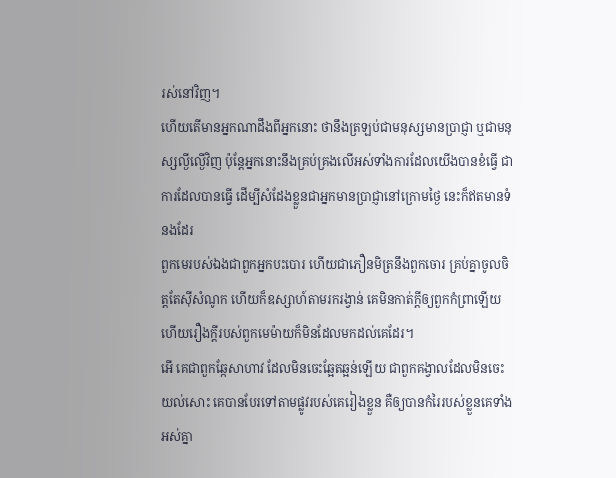រស់នៅវិញ។
ហើយតើមានអ្នកណាដឹងពីអ្នកនោះ ថានឹងត្រឡប់ជាមនុស្សមានប្រាជ្ញា ឬជាមនុស្សល្ងីល្ងើវិញ ប៉ុន្តែអ្នកនោះនឹងគ្រប់គ្រងលើអស់ទាំងការដែលយើងបានខំធ្វើ ជាការដែលបានធ្វើ ដើម្បីសំដែងខ្លួនជាអ្នកមានប្រាជ្ញានៅក្រោមថ្ងៃ នេះក៏ឥតមានទំនងដែរ
ពួកមេរបស់ឯងជាពួកអ្នកបះបោរ ហើយជាភឿនមិត្រនឹងពួកចោរ គ្រប់គ្នាចូលចិត្តតែស៊ីសំណូក ហើយក៏ឧស្សាហ៍តាមរករង្វាន់ គេមិនកាត់ក្តីឲ្យពួកកំព្រាឡើយ ហើយរឿងក្តីរបស់ពួកមេម៉ាយក៏មិនដែលមកដល់គេដែរ។
អើ គេជាពួកឆ្កែសាហាវ ដែលមិនចេះឆ្អែតឆ្អន់ឡើយ ជាពួកគង្វាលដែលមិនចេះយល់សោះ គេបានបែរទៅតាមផ្លូវរបស់គេរៀងខ្លួន គឺឲ្យបានកំរៃរបស់ខ្លួនគេទាំងអស់គ្នា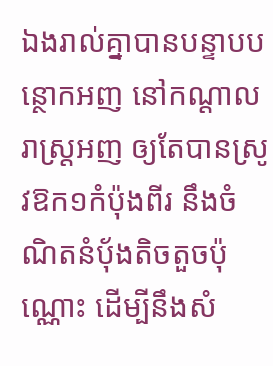ឯងរាល់គ្នាបានបន្ទាបបន្ថោកអញ នៅកណ្តាលរាស្ត្រអញ ឲ្យតែបានស្រូវឱក១កំប៉ុងពីរ នឹងចំណិតនំបុ័ងតិចតួចប៉ុណ្ណោះ ដើម្បីនឹងសំ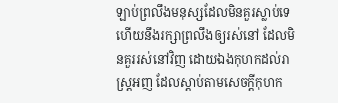ឡាប់ព្រលឹងមនុស្សដែលមិនគួរស្លាប់ទេ ហើយនឹងរក្សាព្រលឹងឲ្យរស់នៅ ដែលមិនគួររស់នៅវិញ ដោយឯងកុហកដល់រាស្ត្រអញ ដែលស្តាប់តាមសេចក្ដីកុហក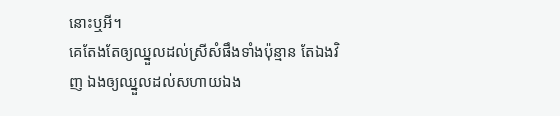នោះឬអី។
គេតែងតែឲ្យឈ្នួលដល់ស្រីសំផឹងទាំងប៉ុន្មាន តែឯងវិញ ឯងឲ្យឈ្នួលដល់សហាយឯង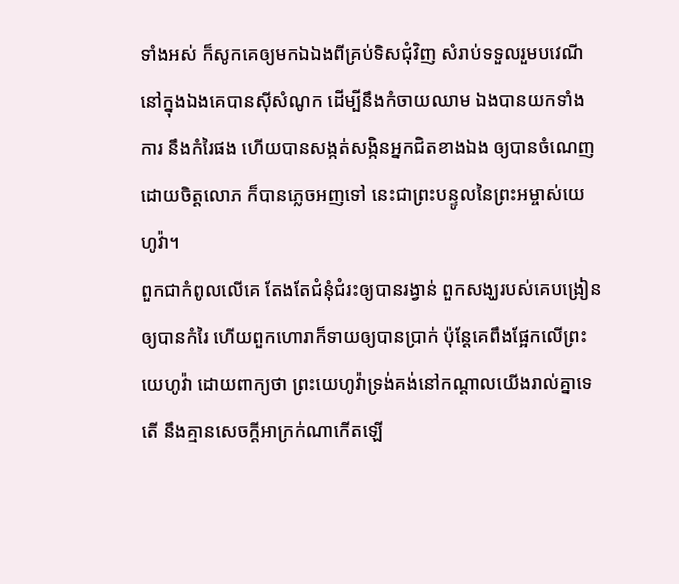ទាំងអស់ ក៏សូកគេឲ្យមកឯឯងពីគ្រប់ទិសជុំវិញ សំរាប់ទទួលរួមបវេណី
នៅក្នុងឯងគេបានស៊ីសំណូក ដើម្បីនឹងកំចាយឈាម ឯងបានយកទាំងការ នឹងកំរៃផង ហើយបានសង្កត់សង្កិនអ្នកជិតខាងឯង ឲ្យបានចំណេញដោយចិត្តលោភ ក៏បានភ្លេចអញទៅ នេះជាព្រះបន្ទូលនៃព្រះអម្ចាស់យេហូវ៉ា។
ពួកជាកំពូលលើគេ តែងតែជំនុំជំរះឲ្យបានរង្វាន់ ពួកសង្ឃរបស់គេបង្រៀនឲ្យបានកំរៃ ហើយពួកហោរាក៏ទាយឲ្យបានប្រាក់ ប៉ុន្តែគេពឹងផ្អែកលើព្រះយេហូវ៉ា ដោយពាក្យថា ព្រះយេហូវ៉ាទ្រង់គង់នៅកណ្តាលយើងរាល់គ្នាទេតើ នឹងគ្មានសេចក្ដីអាក្រក់ណាកើតឡើ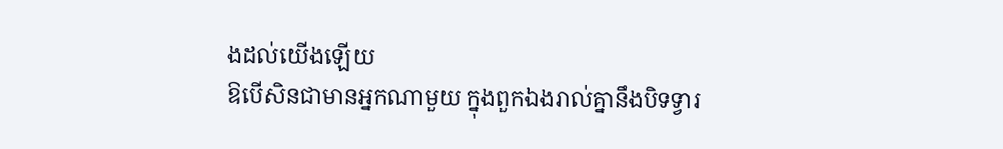ងដល់យើងឡើយ
ឱបើសិនជាមានអ្នកណាមួយ ក្នុងពួកឯងរាល់គ្នានឹងបិទទ្វារ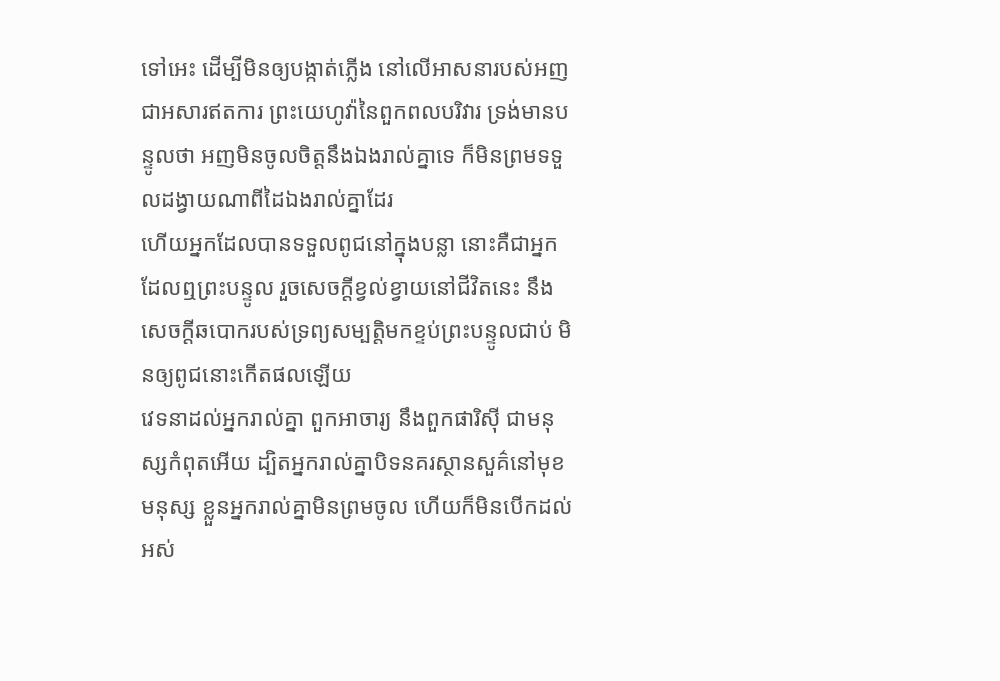ទៅអេះ ដើម្បីមិនឲ្យបង្កាត់ភ្លើង នៅលើអាសនារបស់អញ ជាអសារឥតការ ព្រះយេហូវ៉ានៃពួកពលបរិវារ ទ្រង់មានបន្ទូលថា អញមិនចូលចិត្តនឹងឯងរាល់គ្នាទេ ក៏មិនព្រមទទួលដង្វាយណាពីដៃឯងរាល់គ្នាដែរ
ហើយអ្នកដែលបានទទួលពូជនៅក្នុងបន្លា នោះគឺជាអ្នកដែលឮព្រះបន្ទូល រួចសេចក្ដីខ្វល់ខ្វាយនៅជីវិតនេះ នឹងសេចក្ដីឆបោករបស់ទ្រព្យសម្បត្តិមកខ្ទប់ព្រះបន្ទូលជាប់ មិនឲ្យពូជនោះកើតផលឡើយ
វេទនាដល់អ្នករាល់គ្នា ពួកអាចារ្យ នឹងពួកផារិស៊ី ជាមនុស្សកំពុតអើយ ដ្បិតអ្នករាល់គ្នាបិទនគរស្ថានសួគ៌នៅមុខមនុស្ស ខ្លួនអ្នករាល់គ្នាមិនព្រមចូល ហើយក៏មិនបើកដល់អស់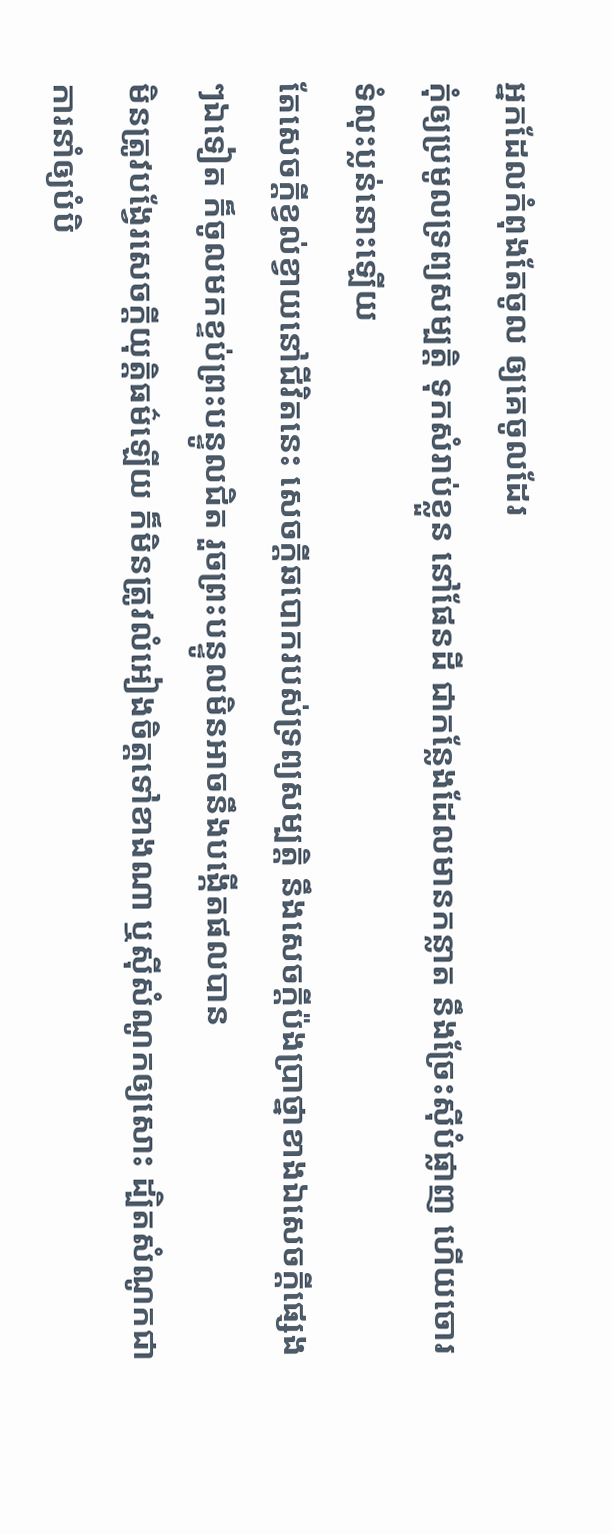អ្នកដែលកំពុងតែចូល ឲ្យគេចូលដែរ
កុំឲ្យប្រមូលទ្រព្យសម្បត្តិ ទុកសំរាប់ខ្លួន នៅផែនដី ជាកន្លែងដែលមានកន្លាត នឹងច្រែះស៊ីបំផ្លាញ ហើយចោរទំលុះប្លន់នោះឡើយ
តែសេចក្ដីខ្វល់ខ្វាយនៅជីវិតនេះ សេចក្ដីឆបោករបស់ទ្រព្យសម្បត្តិ នឹងសេចក្ដីប៉ងប្រាថ្នាខាងឯសេចក្ដីផ្សេងៗឯទៀត ក៏ចូលមកខ្ទប់ព្រះបន្ទូលជិត រួចព្រះបន្ទូលមិនអាចនឹងបង្កើតផលបាន
មិនត្រូវបង្វែរសេចក្ដីយុត្តិធម៌ឡើយ ក៏មិនត្រូវលំអៀងចិត្តទៅខាងណា ឬស៊ីសំណូកឲ្យសោះ ដ្បិតសំណូកជាការនាំឲ្យបំបិ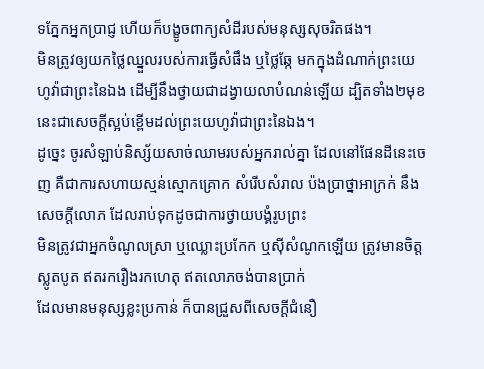ទភ្នែកអ្នកប្រាជ្ញ ហើយក៏បង្ខូចពាក្យសំដីរបស់មនុស្សសុចរិតផង។
មិនត្រូវឲ្យយកថ្លៃឈ្នួលរបស់ការធ្វើសំផឹង ឬថ្លៃឆ្កែ មកក្នុងដំណាក់ព្រះយេហូវ៉ាជាព្រះនៃឯង ដើម្បីនឹងថ្វាយជាដង្វាយលាបំណន់ឡើយ ដ្បិតទាំង២មុខនេះជាសេចក្ដីស្អប់ខ្ពើមដល់ព្រះយេហូវ៉ាជាព្រះនៃឯង។
ដូច្នេះ ចូរសំឡាប់និស្ស័យសាច់ឈាមរបស់អ្នករាល់គ្នា ដែលនៅផែនដីនេះចេញ គឺជាការសហាយស្មន់ស្មោកគ្រោក សំរើបសំរាល ប៉ងប្រាថ្នាអាក្រក់ នឹងសេចក្ដីលោភ ដែលរាប់ទុកដូចជាការថ្វាយបង្គំរូបព្រះ
មិនត្រូវជាអ្នកចំណូលស្រា ឬឈ្លោះប្រកែក ឬស៊ីសំណូកឡើយ ត្រូវមានចិត្តស្លូតបូត ឥតរករឿងរកហេតុ ឥតលោភចង់បានប្រាក់
ដែលមានមនុស្សខ្លះប្រកាន់ ក៏បានជ្រួសពីសេចក្ដីជំនឿ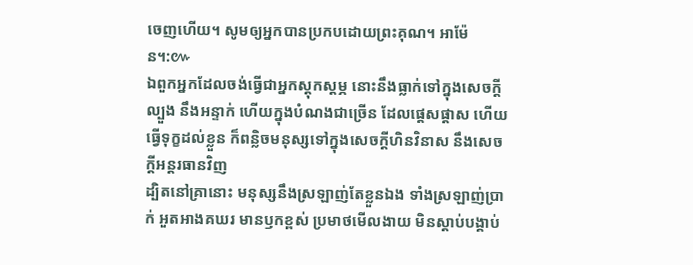ចេញហើយ។ សូមឲ្យអ្នកបានប្រកបដោយព្រះគុណ។ អាម៉ែន។:៚
ឯពួកអ្នកដែលចង់ធ្វើជាអ្នកស្តុកស្តម្ភ នោះនឹងធ្លាក់ទៅក្នុងសេចក្ដីល្បួង នឹងអន្ទាក់ ហើយក្នុងបំណងជាច្រើន ដែលផ្តេសផ្តាស ហើយធ្វើទុក្ខដល់ខ្លួន ក៏ពន្លិចមនុស្សទៅក្នុងសេចក្ដីហិនវិនាស នឹងសេចក្ដីអន្តរធានវិញ
ដ្បិតនៅគ្រានោះ មនុស្សនឹងស្រឡាញ់តែខ្លួនឯង ទាំងស្រឡាញ់ប្រាក់ អួតអាងគឃរ មានឫកខ្ពស់ ប្រមាថមើលងាយ មិនស្តាប់បង្គាប់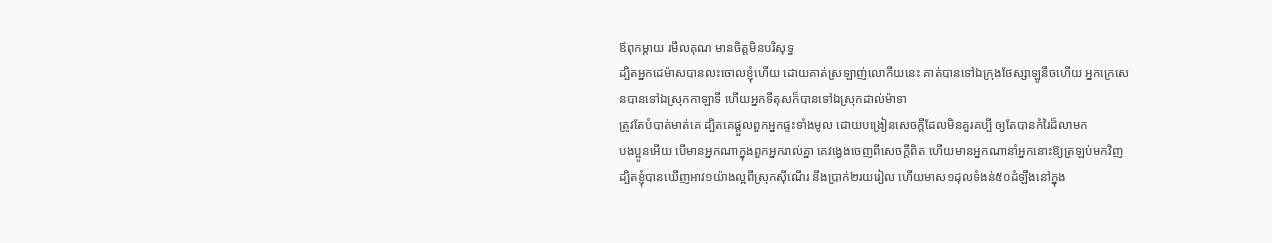ឪពុកម្តាយ រមឹលគុណ មានចិត្តមិនបរិសុទ្ធ
ដ្បិតអ្នកដេម៉ាសបានលះចោលខ្ញុំហើយ ដោយគាត់ស្រឡាញ់លោកីយនេះ គាត់បានទៅឯក្រុងថែស្សាឡូនីចហើយ អ្នកក្រេសេនបានទៅឯស្រុកកាឡាទី ហើយអ្នកទីតុសក៏បានទៅឯស្រុកដាល់ម៉ាទា
ត្រូវតែបំបាត់មាត់គេ ដ្បិតគេផ្តួលពួកអ្នកផ្ទះទាំងមូល ដោយបង្រៀនសេចក្ដីដែលមិនគួរគប្បី ឲ្យតែបានកំរៃដ៏លាមក
បងប្អូនអើយ បើមានអ្នកណាក្នុងពួកអ្នករាល់គ្នា គេវង្វេងចេញពីសេចក្ដីពិត ហើយមានអ្នកណានាំអ្នកនោះឱ្យត្រឡប់មកវិញ
ដ្បិតខ្ញុំបានឃើញអាវ១យ៉ាងល្អពីស្រុកស៊ីណើរ នឹងប្រាក់២រយរៀល ហើយមាស១ដុលទំងន់៥០ដំឡឹងនៅក្នុង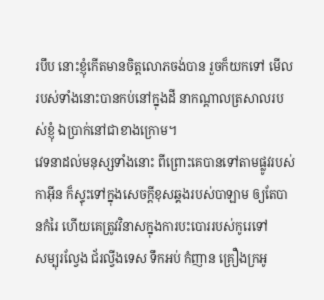របឹប នោះខ្ញុំកើតមានចិត្តលោភចង់បាន រួចក៏យកទៅ មើល របស់ទាំងនោះបានកប់នៅក្នុងដី នាកណ្តាលត្រសាលរបស់ខ្ញុំ ឯប្រាក់នៅជាខាងក្រោម។
វេទនាដល់មនុស្សទាំងនោះ ពីព្រោះគេបានទៅតាមផ្លូវរបស់កាអ៊ីន ក៏ស្ទុះទៅក្នុងសេចក្ដីខុសឆ្គងរបស់បាឡាម ឲ្យតែបានកំរៃ ហើយគេត្រូវវិនាសក្នុងការបះបោររបស់កូរេទៅ
សម្បុរល្វែង ជ័រល្វីងទេស ទឹកអប់ កំញាន គ្រឿងក្រអូ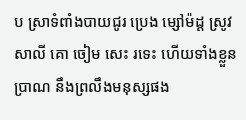ប ស្រាទំពាំងបាយជូរ ប្រេង ម្សៅម៉ដ្ត ស្រូវសាលី គោ ចៀម សេះ រទេះ ហើយទាំងខ្លួនប្រាណ នឹងព្រលឹងមនុស្សផង